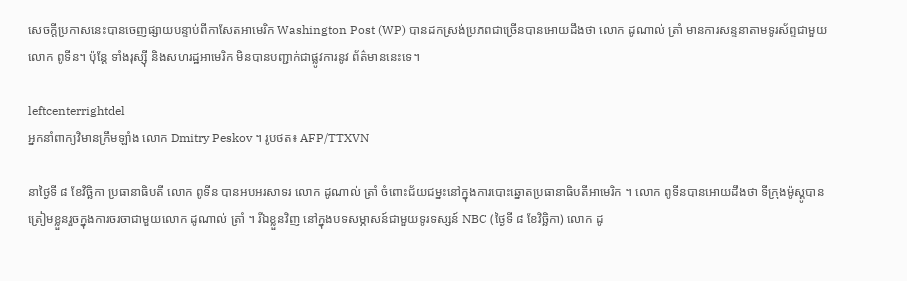សេចក្តីប្រកាសនេះបានចេញផ្សាយបន្ទាប់ពីកាសែតអាមេរិក Washington Post (WP) បានដកស្រង់ប្រភពជាច្រើនបានអោយដឹងថា លោក ដូណាល់ ត្រាំ មានការសន្ទនាតាមទូរស័ព្ទជាមួយលោក ពូទីន។ ប៉ុន្តែ ទាំងរុស្ស៊ី និងសហរដ្ឋអាមេរិក មិនបានបញ្ជាក់ជាផ្លូវការនូវ ព័ត៌មាននេះទេ។

leftcenterrightdel
អ្នកនាំពាក្យវិមានក្រឹមឡាំង លោក Dmitry Peskov ។ រូបថត៖ AFP/TTXVN

នាថ្ងៃទី ៨ ខែវិច្ឆិកា ប្រធានាធិបតី លោក ពូទីន បានអបអរសាទរ លោក ដូណាល់ ត្រាំ ចំពោះជ័យជម្នះនៅក្នុងការបោះឆ្នោតប្រធានាធិបតីអាមេរិក ។ លោក ពូទីនបានអោយដឹងថា ទីក្រុងម៉ូស្គូបានត្រៀមខ្លួនរួចក្នុងការចរចាជាមួយលោក ដូណាល់ ត្រាំ ។ រីឯខ្លួនវិញ នៅក្នុងបទសម្ភាសន៍ជាមួយទូរទស្សន៍ NBC (ថ្ងៃទី ៨ ខែវិច្ឆិកា) លោក ដូ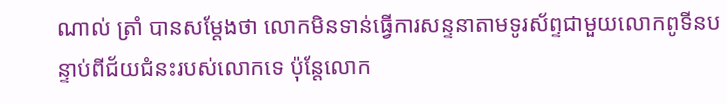ណាល់ ត្រាំ បានសម្ដែងថា លោកមិនទាន់ធ្វើការសន្ទនាតាមទូរស័ព្ទជាមួយលោកពូទីនបន្ទាប់ពីជ័យជំនះរបស់លោកទេ ប៉ុន្តែលោក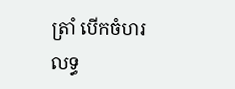ត្រាំ បើកចំហរលទ្ធ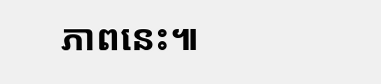ភាពនេះ៕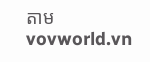តាម vovworld.vn